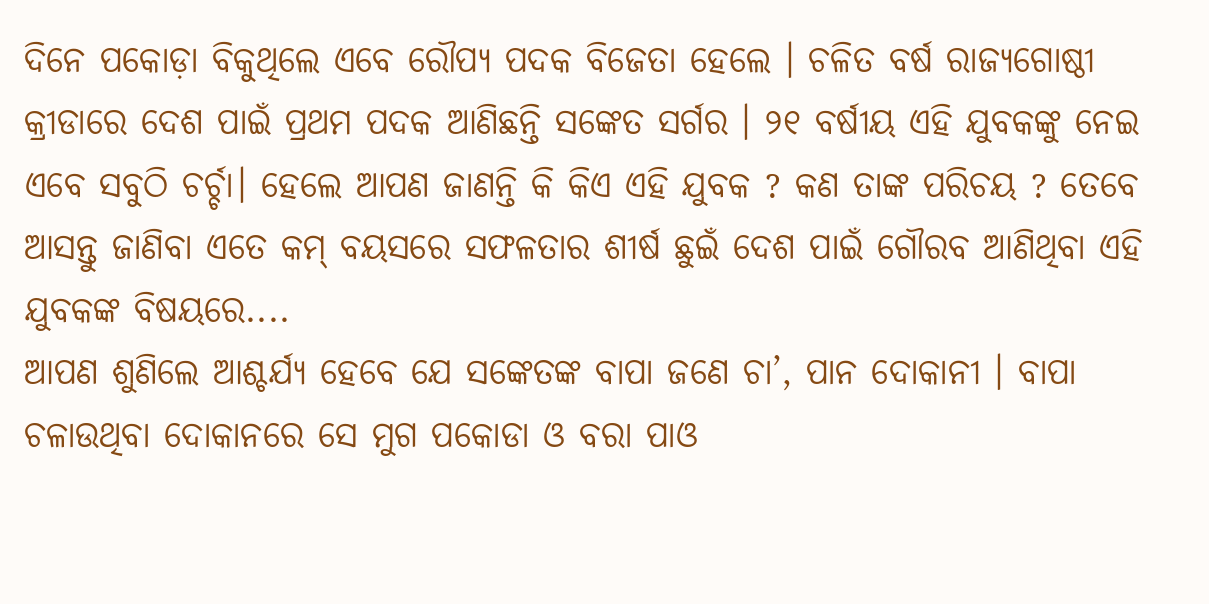ଦିନେ ପକୋଡ଼ା ବିକୁଥିଲେ ଏବେ ରୌପ୍ୟ ପଦକ ବିଜେତା ହେଲେ । ଚଳିତ ବର୍ଷ ରାଜ୍ୟଗୋଷ୍ଠୀ କ୍ରୀଡାରେ ଦେଶ ପାଇଁ ପ୍ରଥମ ପଦକ ଆଣିଛନ୍ତି ସଙ୍କେତ ସର୍ଗର । ୨୧ ବର୍ଷୀୟ ଏହି ଯୁବକଙ୍କୁ ନେଇ ଏବେ ସବୁଠି ଚର୍ଚ୍ଚା। ହେଲେ ଆପଣ ଜାଣନ୍ତି କି କିଏ ଏହି ଯୁବକ ? କଣ ତାଙ୍କ ପରିଚୟ ? ତେବେ ଆସନ୍ତୁ ଜାଣିବା ଏତେ କମ୍ ବୟସରେ ସଫଳତାର ଶୀର୍ଷ ଛୁଇଁ ଦେଶ ପାଇଁ ଗୌରବ ଆଣିଥିବା ଏହି ଯୁବକଙ୍କ ବିଷୟରେ....
ଆପଣ ଶୁଣିଲେ ଆଶ୍ଚର୍ଯ୍ୟ ହେବେ ଯେ ସଙ୍କେତଙ୍କ ବାପା ଜଣେ ଚା’, ପାନ ଦୋକାନୀ । ବାପା ଚଳାଉଥିବା ଦୋକାନରେ ସେ ମୁଗ ପକୋଡା ଓ ବରା ପାଓ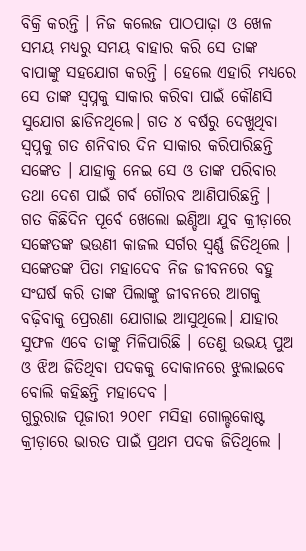ବିକ୍ରି କରନ୍ତି । ନିଜ କଲେଜ ପାଠପାଢ଼ା ଓ ଖେଳ ସମୟ ମଧ୍ୟରୁ ସମୟ ବାହାର କରି ସେ ତାଙ୍କ ବାପାଙ୍କୁ ସହଯୋଗ କରନ୍ତି । ହେଲେ ଏହାରି ମଧ୍ୟରେ ସେ ତାଙ୍କ ସ୍ୱପ୍ନକୁ ସାକାର କରିବା ପାଇଁ କୌଣସି ସୁଯୋଗ ଛାଡିନଥିଲେ। ଗତ ୪ ବର୍ଷରୁ ଦେଖୁଥିବା ସ୍ୱପ୍ନକୁ ଗତ ଶନିବାର ଦିନ ସାକାର କରିପାରିଛନ୍ତି ସଙ୍କେତ । ଯାହାକୁ ନେଇ ସେ ଓ ତାଙ୍କ ପରିବାର ତଥା ଦେଶ ପାଇଁ ଗର୍ବ ଗୌରବ ଆଣିପାରିଛନ୍ତି ।
ଗତ କିଛିଦିନ ପୂର୍ବେ ଖେଲୋ ଇଣ୍ଡିଆ ଯୁବ କ୍ରୀଡ଼ାରେ ସଙ୍କେତଙ୍କ ଭଉଣୀ କାଜଲ ସର୍ଗର ସ୍ୱର୍ଣ୍ଣ ଜିତିଥିଲେ । ସଙ୍କେତଙ୍କ ପିତା ମହାଦେବ ନିଜ ଜୀବନରେ ବହୁ ସଂଘର୍ଷ କରି ତାଙ୍କ ପିଲାଙ୍କୁ ଜୀବନରେ ଆଗକୁ ବଢ଼ିବାକୁ ପ୍ରେରଣା ଯୋଗାଇ ଆସୁଥିଲେ। ଯାହାର ସୁଫଳ ଏବେ ତାଙ୍କୁ ମିଳିପାରିଛି । ତେଣୁ ଉଭୟ ପୁଅ ଓ ଝିଅ ଜିତିଥିବା ପଦକକୁ ଦୋକାନରେ ଝୁଲାଇବେ ବୋଲି କହିଛନ୍ତି ମହାଦେବ ।
ଗୁରୁରାଜ ପୂଜାରୀ ୨୦୧୮ ମସିହା ଗୋଲ୍ଡକୋଷ୍ଟ କ୍ରୀଡ଼ାରେ ଭାରତ ପାଇଁ ପ୍ରଥମ ପଦକ ଜିତିଥିଲେ ।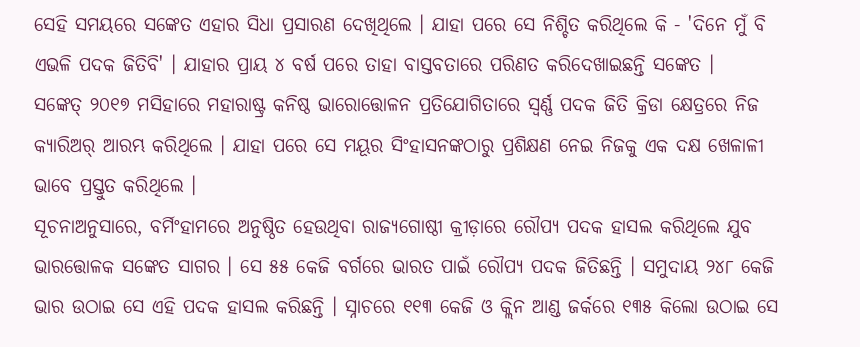ସେହି ସମୟରେ ସଙ୍କେତ ଏହାର ସିଧା ପ୍ରସାରଣ ଦେଖିଥିଲେ । ଯାହା ପରେ ସେ ନିଶ୍ଚିତ କରିଥିଲେ କି - 'ଦିନେ ମୁଁ ବି ଏଭଳି ପଦକ ଜିତିବି' । ଯାହାର ପ୍ରାୟ ୪ ବର୍ଷ ପରେ ତାହା ବାସ୍ତବତାରେ ପରିଣତ କରିଦେଖାଇଛନ୍ତି ସଙ୍କେତ ।
ସଙ୍କେତ୍ ୨୦୧୭ ମସିହାରେ ମହାରାଷ୍ଟ୍ର କନିଷ୍ଠ ଭାରୋତ୍ତୋଳନ ପ୍ରତିଯୋଗିତାରେ ସ୍ୱର୍ଣ୍ଣ ପଦକ ଜିତି କ୍ରିଡା କ୍ଷେତ୍ରରେ ନିଜ କ୍ୟାରିଅର୍ ଆରମ୍ଭ କରିଥିଲେ । ଯାହା ପରେ ସେ ମୟୂର ସିଂହାସନଙ୍କଠାରୁ ପ୍ରଶିକ୍ଷଣ ନେଇ ନିଜକୁ ଏକ ଦକ୍ଷ ଖେଳାଳୀ ଭାବେ ପ୍ରସ୍ତୁତ କରିଥିଲେ ।
ସୂଚନାଅନୁସାରେ, ବର୍ମିଂହାମରେ ଅନୁଷ୍ଠିତ ହେଉଥିବା ରାଜ୍ୟଗୋଷ୍ଠୀ କ୍ରୀଡ଼ାରେ ରୌପ୍ୟ ପଦକ ହାସଲ କରିଥିଲେ ଯୁବ ଭାରତ୍ତୋଳକ ସଙ୍କେତ ସାଗର । ସେ ୫୫ କେଜି ବର୍ଗରେ ଭାରତ ପାଇଁ ରୌପ୍ୟ ପଦକ ଜିତିଛନ୍ତି । ସମୁଦାୟ ୨୪୮ କେଜି ଭାର ଉଠାଇ ସେ ଏହି ପଦକ ହାସଲ କରିଛନ୍ତି । ସ୍ନାଚରେ ୧୧୩ କେଜି ଓ କ୍ଲିନ ଆଣ୍ଡ ଜର୍କରେ ୧୩୫ କିଲୋ ଉଠାଇ ସେ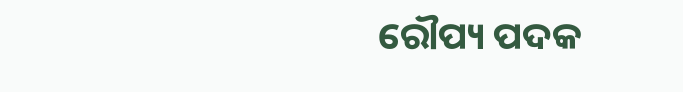ରୌପ୍ୟ ପଦକ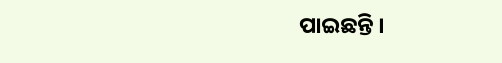ପାଇଛନ୍ତି ।